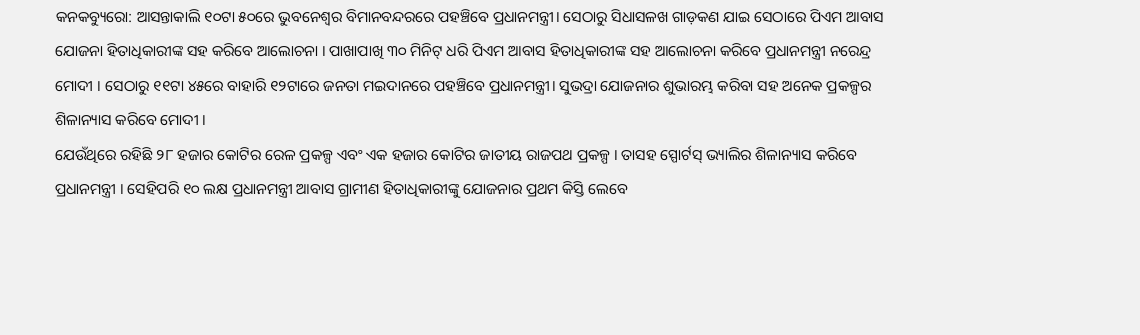କନକବ୍ୟୁରୋ: ଆସନ୍ତାକାଲି ୧୦ଟା ୫୦ରେ ଭୁବନେଶ୍ୱର ବିମାନବନ୍ଦରରେ ପହଞ୍ଚିବେ ପ୍ରଧାନମନ୍ତ୍ରୀ। ସେଠାରୁ ସିଧାସଳଖ ଗାଡ଼କଣ ଯାଇ ସେଠାରେ ପିଏମ ଆବାସ ଯୋଜନା ହିତାଧିକାରୀଙ୍କ ସହ କରିବେ ଆଲୋଚନା । ପାଖାପାଖି ୩୦ ମିନିଟ୍ ଧରି ପିଏମ ଆବାସ ହିତାଧିକାରୀଙ୍କ ସହ ଆଲୋଚନା କରିବେ ପ୍ରଧାନମନ୍ତ୍ରୀ ନରେନ୍ଦ୍ର ମୋଦୀ । ସେଠାରୁ ୧୧ଟା ୪୫ରେ ବାହାରି ୧୨ଟାରେ ଜନତା ମଇଦାନରେ ପହଞ୍ଚିବେ ପ୍ରଧାନମନ୍ତ୍ରୀ। ସୁଭଦ୍ରା ଯୋଜନାର ଶୁଭାରମ୍ଭ କରିବା ସହ ଅନେକ ପ୍ରକଳ୍ପର ଶିଳାନ୍ୟାସ କରିବେ ମୋଦୀ ।
ଯେଉଁଥିରେ ରହିଛି ୨୮ ହଜାର କୋଟିର ରେଳ ପ୍ରକଳ୍ପ ଏବଂ ଏକ ହଜାର କୋଟିର ଜାତୀୟ ରାଜପଥ ପ୍ରକଳ୍ପ । ତାସହ ସ୍ପୋର୍ଟସ୍ ଭ୍ୟାଲିର ଶିଳାନ୍ୟାସ କରିବେ ପ୍ରଧାନମନ୍ତ୍ରୀ । ସେହିପରି ୧୦ ଲକ୍ଷ ପ୍ରଧାନମନ୍ତ୍ରୀ ଆବାସ ଗ୍ରାମୀଣ ହିତାଧିକାରୀଙ୍କୁ ଯୋଜନାର ପ୍ରଥମ କିସ୍ତି ଲେବେ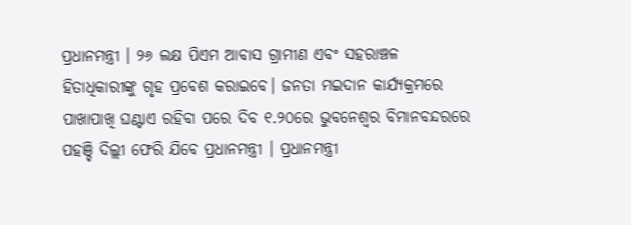ପ୍ରଧାନମନ୍ତ୍ରୀ । ୨୬ ଲକ୍ଷ ପିଏମ ଆବାସ ଗ୍ରାମୀଣ ଏବଂ ସହରାଞ୍ଚଳ ହିତାଧିକାରୀଙ୍କୁ ଗୃହ ପ୍ରବେଶ କରାଇବେ। ଜନତା ମଇଦାନ କାର୍ଯ୍ୟକ୍ରମରେ ପାଖାପାଖି ଘଣ୍ଟାଏ ରହିବା ପରେ ଦିବ ୧.୨୦ରେ ଭୁବନେଶ୍ବର ବିମାନବନ୍ଦରରେ ପହଞ୍ଚି ଦିଲ୍ଲୀ ଫେରି ଯିବେ ପ୍ରଧାନମନ୍ତ୍ରୀ । ପ୍ରଧାନମନ୍ତ୍ରୀ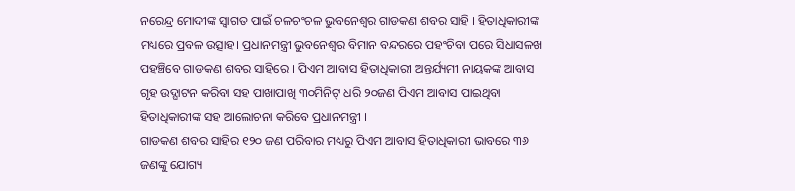ନରେନ୍ଦ୍ର ମୋଦୀଙ୍କ ସ୍ଵାଗତ ପାଇଁ ଚଳଚଂଚଳ ଭୁବନେଶ୍ଵର ଗାଡକଣ ଶବର ସାହି । ହିତାଧିକାରୀଙ୍କ ମଧ୍ୟରେ ପ୍ରବଳ ଉତ୍ସାହ। ପ୍ରଧାନମନ୍ତ୍ରୀ ଭୁବନେଶ୍ଵର ବିମାନ ବନ୍ଦରରେ ପହଂଚିବା ପରେ ସିଧାସଳଖ ପହଞ୍ଚିବେ ଗାଡକଣ ଶବର ସାହିରେ । ପିଏମ ଆବାସ ହିତାଧିକାରୀ ଅନ୍ତର୍ଯ୍ୟମୀ ନାୟକଙ୍କ ଆବାସ ଗୃହ ଉଦ୍ଘାଟନ କରିବା ସହ ପାଖାପାଖି ୩୦ମିନିଟ୍ ଧରି ୨୦ଜଣ ପିଏମ ଆବାସ ପାଇଥିବା ହିତାଧିକାରୀଙ୍କ ସହ ଆଲୋଚନା କରିବେ ପ୍ରଧାନମନ୍ତ୍ରୀ ।
ଗାଡକଣ ଶବର ସାହିର ୧୨୦ ଜଣ ପରିବାର ମଧ୍ୟରୁ ପିଏମ ଆବାସ ହିତାଧିକାରୀ ଭାବରେ ୩୬ ଜଣଙ୍କୁ ଯୋଗ୍ୟ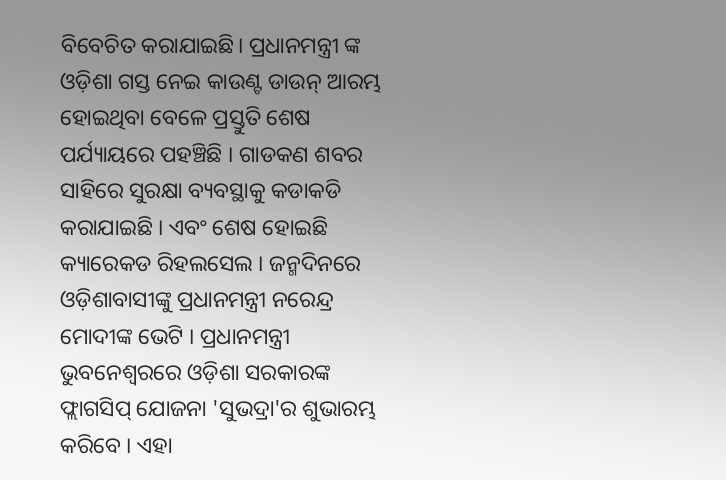ବିବେଚିତ କରାଯାଇଛି। ପ୍ରଧାନମନ୍ତ୍ରୀ ଙ୍କ ଓଡ଼ିଶା ଗସ୍ତ ନେଇ କାଉଣ୍ଟ ଡାଉନ୍ ଆରମ୍ଭ ହୋଇଥିବା ବେଳେ ପ୍ରସ୍ତୁତି ଶେଷ ପର୍ଯ୍ୟାୟରେ ପହଞ୍ଚିଛି । ଗାଡକଣ ଶବର ସାହିରେ ସୁରକ୍ଷା ବ୍ୟବସ୍ଥାକୁ କଡାକଡି କରାଯାଇଛି । ଏବଂ ଶେଷ ହୋଇଛି କ୍ୟାରେକଡ ରିହଲସେଲ । ଜନ୍ମଦିନରେ ଓଡ଼ିଶାବାସୀଙ୍କୁ ପ୍ରଧାନମନ୍ତ୍ରୀ ନରେନ୍ଦ୍ର ମୋଦୀଙ୍କ ଭେଟି । ପ୍ରଧାନମନ୍ତ୍ରୀ ଭୁବନେଶ୍ୱରରେ ଓଡ଼ିଶା ସରକାରଙ୍କ ଫ୍ଲାଗସିପ୍ ଯୋଜନା 'ସୁଭଦ୍ରା'ର ଶୁଭାରମ୍ଭ କରିବେ । ଏହା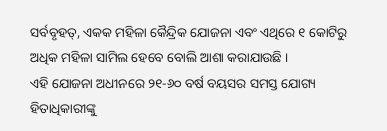ସର୍ବବୃହତ୍, ଏକକ ମହିଳା କୈନ୍ଦ୍ରିକ ଯୋଜନା ଏବଂ ଏଥିରେ ୧ କୋଟିରୁ ଅଧିକ ମହିଳା ସାମିଲ ହେବେ ବୋଲି ଆଶା କରାଯାଉଛି ।
ଏହି ଯୋଜନା ଅଧୀନରେ ୨୧-୬୦ ବର୍ଷ ବୟସର ସମସ୍ତ ଯୋଗ୍ୟ ହିତାଧିକାରୀଙ୍କୁ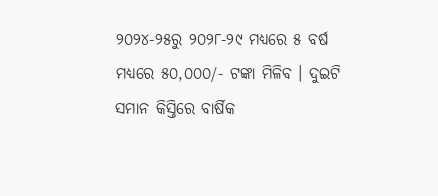୨୦୨୪-୨୫ରୁ ୨୦୨୮-୨୯ ମଧ୍ୟରେ ୫ ବର୍ଷ ମଧ୍ୟରେ ୫୦,୦୦୦/- ଟଙ୍କା ମିଳିବ । ଦୁଇଟି ସମାନ କିସ୍ତିରେ ବାର୍ଷିକ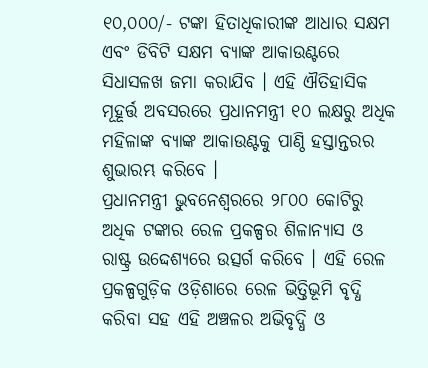୧୦,୦୦୦/- ଟଙ୍କା ହିତାଧିକାରୀଙ୍କ ଆଧାର ସକ୍ଷମ ଏବଂ ଡିବିଟି ସକ୍ଷମ ବ୍ୟାଙ୍କ ଆକାଉଣ୍ଟରେ ସିଧାସଳଖ ଜମା କରାଯିବ । ଏହି ଐତିହାସିକ ମୂହୂର୍ତ୍ତ ଅବସରରେ ପ୍ରଧାନମନ୍ତ୍ରୀ ୧୦ ଲକ୍ଷରୁ ଅଧିକ ମହିଳାଙ୍କ ବ୍ୟାଙ୍କ ଆକାଉଣ୍ଟକୁ ପାଣ୍ଠି ହସ୍ତାନ୍ତରର ଶୁଭାରମ୍ଭ କରିବେ ।
ପ୍ରଧାନମନ୍ତ୍ରୀ ଭୁବନେଶ୍ୱରରେ ୨୮୦୦ କୋଟିରୁ ଅଧିକ ଟଙ୍କାର ରେଳ ପ୍ରକଳ୍ପର ଶିଳାନ୍ୟାସ ଓ ରାଷ୍ଟ୍ର ଉଦ୍ଦେଶ୍ୟରେ ଉତ୍ସର୍ଗ କରିବେ । ଏହି ରେଳ ପ୍ରକଳ୍ପଗୁଡ଼ିକ ଓଡ଼ିଶାରେ ରେଳ ଭିତ୍ତିଭୂମି ବୃଦ୍ଧି କରିବା ସହ ଏହି ଅଞ୍ଚଳର ଅଭିବୃଦ୍ଧି ଓ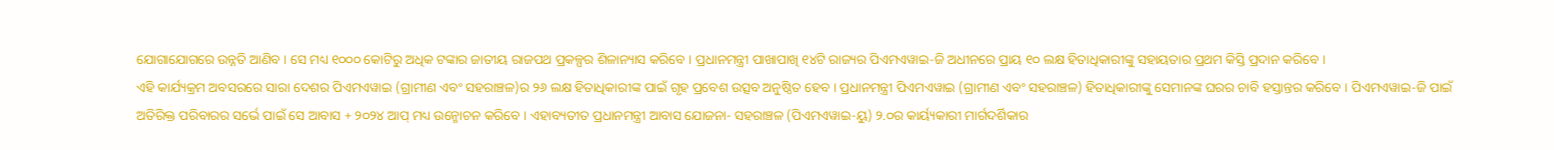ଯୋଗାଯୋଗରେ ଉନ୍ନତି ଆଣିବ । ସେ ମଧ୍ୟ ୧୦୦୦ କୋଟିରୁ ଅଧିକ ଟଙ୍କାର ଜାତୀୟ ରାଜପଥ ପ୍ରକଳ୍ପର ଶିଳାନ୍ୟାସ କରିବେ । ପ୍ରଧାନମନ୍ତ୍ରୀ ପାଖାପାଖି ୧୪ଟି ରାଜ୍ୟର ପିଏମଏୱାଇ-ଜି ଅଧୀନରେ ପ୍ରାୟ ୧୦ ଲକ୍ଷ ହିତାଧିକାରୀଙ୍କୁ ସହାୟତାର ପ୍ରଥମ କିସ୍ତି ପ୍ରଦାନ କରିବେ ।
ଏହି କାର୍ଯ୍ୟକ୍ରମ ଅବସରରେ ସାରା ଦେଶର ପିଏମଏୱାଇ (ଗ୍ରାମୀଣ ଏବଂ ସହରାଞ୍ଚଳ)ର ୨୬ ଲକ୍ଷ ହିତାଧିକାରୀଙ୍କ ପାଇଁ ଗୃହ ପ୍ରବେଶ ଉତ୍ସବ ଅନୁଷ୍ଠିତ ହେବ । ପ୍ରଧାନମନ୍ତ୍ରୀ ପିଏମଏୱାଇ (ଗ୍ରାମୀଣ ଏବଂ ସହରାଞ୍ଚଳ) ହିତାଧିକାରୀଙ୍କୁ ସେମାନଙ୍କ ଘରର ଚାବି ହସ୍ତାନ୍ତର କରିବେ । ପିଏମଏୱାଇ-ଜି ପାଇଁ ଅତିରିକ୍ତ ପରିବାରର ସର୍ଭେ ପାଇଁ ସେ ଆବାସ + ୨୦୨୪ ଆପ୍ ମଧ୍ୟ ଉନ୍ମୋଚନ କରିବେ । ଏହାବ୍ୟତୀତ ପ୍ରଧାନମନ୍ତ୍ରୀ ଆବାସ ଯୋଜନା- ସହରାଞ୍ଚଳ (ପିଏମଏୱାଇ-ୟୁ) ୨.୦ର କାର୍ୟ୍ୟକାରୀ ମାର୍ଗଦର୍ଶିକାର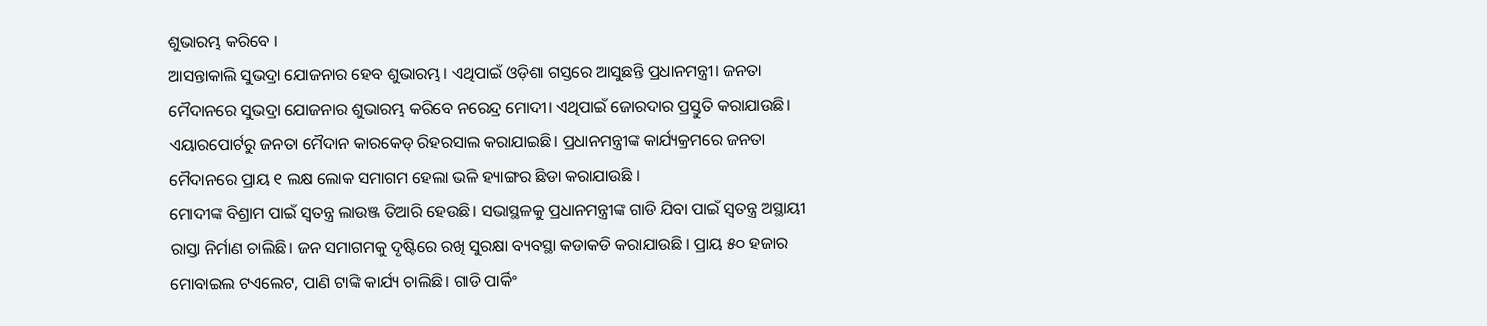ଶୁଭାରମ୍ଭ କରିବେ ।
ଆସନ୍ତାକାଲି ସୁଭଦ୍ରା ଯୋଜନାର ହେବ ଶୁଭାରମ୍ଭ। ଏଥିପାଇଁ ଓଡ଼ିଶା ଗସ୍ତରେ ଆସୁଛନ୍ତି ପ୍ରଧାନମନ୍ତ୍ରୀ। ଜନତା ମୈଦାନରେ ସୁଭଦ୍ରା ଯୋଜନାର ଶୁଭାରମ୍ଭ କରିବେ ନରେନ୍ଦ୍ର ମୋଦୀ। ଏଥିପାଇଁ ଜୋରଦାର ପ୍ରସ୍ତୁତି କରାଯାଉଛି। ଏୟାରପୋର୍ଟରୁ ଜନତା ମୈଦାନ କାରକେଡ୍ ରିହରସାଲ କରାଯାଇଛି। ପ୍ରଧାନମନ୍ତ୍ରୀଙ୍କ କାର୍ଯ୍ୟକ୍ରମରେ ଜନତା ମୈଦାନରେ ପ୍ରାୟ ୧ ଲକ୍ଷ ଲୋକ ସମାଗମ ହେଲା ଭଳି ହ୍ୟାଙ୍ଗର ଛିଡା କରାଯାଉଛି ।
ମୋଦୀଙ୍କ ବିଶ୍ରାମ ପାଇଁ ସ୍ୱତନ୍ତ୍ର ଲାଉଞ୍ଜ ତିଆରି ହେଉଛି। ସଭାସ୍ଥଳକୁ ପ୍ରଧାନମନ୍ତ୍ରୀଙ୍କ ଗାଡି ଯିବା ପାଇଁ ସ୍ୱତନ୍ତ୍ର ଅସ୍ଥାୟୀ ରାସ୍ତା ନିର୍ମାଣ ଚାଲିଛି। ଜନ ସମାଗମକୁ ଦୃଷ୍ଟିରେ ରଖି ସୁରକ୍ଷା ବ୍ୟବସ୍ଥା କଡାକଡି କରାଯାଉଛି । ପ୍ରାୟ ୫୦ ହଜାର ମୋବାଇଲ ଟଏଲେଟ, ପାଣି ଟାଙ୍କି କାର୍ଯ୍ୟ ଚାଲିଛି। ଗାଡି ପାର୍କିଂ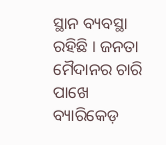ସ୍ଥାନ ବ୍ୟବସ୍ଥା ରହିଛି । ଜନତା ମୈଦାନର ଚାରି ପାଖେ ବ୍ୟାରିକେଡ଼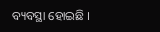ବ୍ୟବସ୍ଥା ହୋଇଛି ।